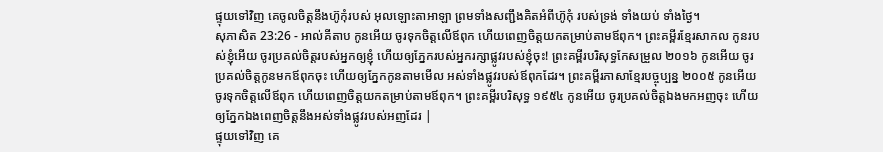ផ្ទុយទៅវិញ គេចូលចិត្តនឹងហ៊ូកុំរបស់ អុលឡោះតាអាឡា ព្រមទាំងសញ្ជឹងគិតអំពីហ៊ូកុំ របស់ទ្រង់ ទាំងយប់ ទាំងថ្ងៃ។
សុភាសិត 23:26 - អាល់គីតាប កូនអើយ ចូរទុកចិត្តលើឪពុក ហើយពេញចិត្តយកតម្រាប់តាមឪពុក។ ព្រះគម្ពីរខ្មែរសាកល កូនរបស់ខ្ញុំអើយ ចូរប្រគល់ចិត្តរបស់អ្នកឲ្យខ្ញុំ ហើយឲ្យភ្នែករបស់អ្នករក្សាផ្លូវរបស់ខ្ញុំចុះ! ព្រះគម្ពីរបរិសុទ្ធកែសម្រួល ២០១៦ កូនអើយ ចូរប្រគល់ចិត្តកូនមកឪពុកចុះ ហើយឲ្យភ្នែកកូនតាមមើល អស់ទាំងផ្លូវរបស់ឪពុកដែរ។ ព្រះគម្ពីរភាសាខ្មែរបច្ចុប្បន្ន ២០០៥ កូនអើយ ចូរទុកចិត្តលើឪពុក ហើយពេញចិត្តយកតម្រាប់តាមឪពុក។ ព្រះគម្ពីរបរិសុទ្ធ ១៩៥៤ កូនអើយ ចូរប្រគល់ចិត្តឯងមកអញចុះ ហើយឲ្យភ្នែកឯងពេញចិត្តនឹងអស់ទាំងផ្លូវរបស់អញដែរ |
ផ្ទុយទៅវិញ គេ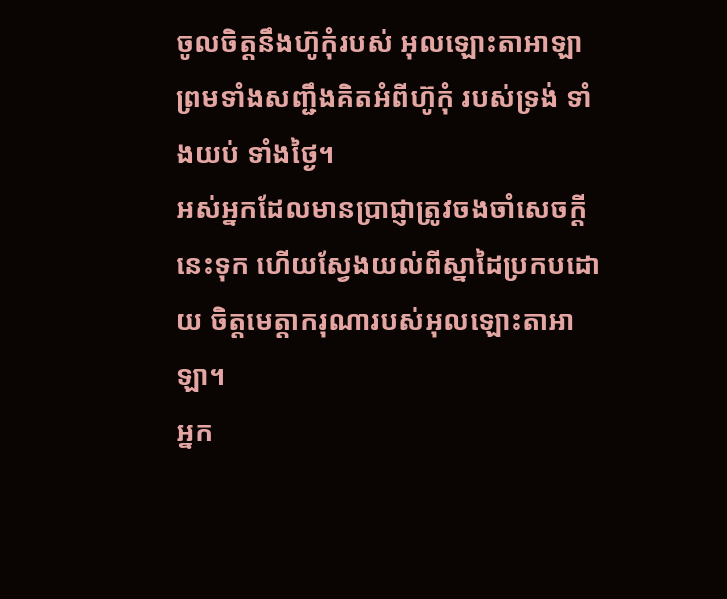ចូលចិត្តនឹងហ៊ូកុំរបស់ អុលឡោះតាអាឡា ព្រមទាំងសញ្ជឹងគិតអំពីហ៊ូកុំ របស់ទ្រង់ ទាំងយប់ ទាំងថ្ងៃ។
អស់អ្នកដែលមានប្រាជ្ញាត្រូវចងចាំសេចក្ដីនេះទុក ហើយស្វែងយល់ពីស្នាដៃប្រកបដោយ ចិត្តមេត្តាករុណារបស់អុលឡោះតាអាឡា។
អ្នក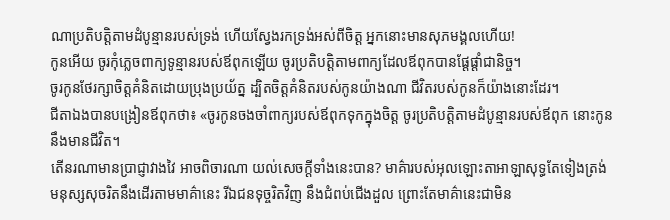ណាប្រតិបត្តិតាមដំបូន្មានរបស់ទ្រង់ ហើយស្វែងរកទ្រង់អស់ពីចិត្ត អ្នកនោះមានសុភមង្គលហើយ!
កូនអើយ ចូរកុំភ្លេចពាក្យទូន្មានរបស់ឪពុកឡើយ ចូរប្រតិបត្តិតាមពាក្យដែលឪពុកបានផ្ដែផ្ដាំជានិច្ច។
ចូរកូនថែរក្សាចិត្តគំនិតដោយប្រុងប្រយ័ត្ន ដ្បិតចិត្តគំនិតរបស់កូនយ៉ាងណា ជីវិតរបស់កូនក៏យ៉ាងនោះដែរ។
ជីតាឯងបានបង្រៀនឪពុកថា៖ «ចូរកូនចងចាំពាក្យរបស់ឪពុកទុកក្នុងចិត្ត ចូរប្រតិបត្តិតាមដំបូន្មានរបស់ឪពុក នោះកូននឹងមានជីវិត។
តើនរណាមានប្រាជ្ញាវាងវៃ អាចពិចារណា យល់សេចក្ដីទាំងនេះបាន? មាគ៌ារបស់អុលឡោះតាអាឡាសុទ្ធតែទៀងត្រង់ មនុស្សសុចរិតនឹងដើរតាមមាគ៌ានេះ រីឯជនទុច្ចរិតវិញ នឹងជំពប់ជើងដួល ព្រោះតែមាគ៌ានេះជាមិន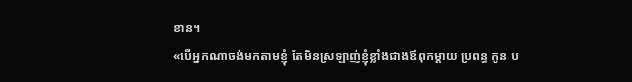ខាន។
«បើអ្នកណាចង់មកតាមខ្ញុំ តែមិនស្រឡាញ់ខ្ញុំខ្លាំងជាងឪពុកម្ដាយ ប្រពន្ធ កូន ប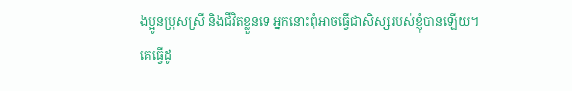ងប្អូនប្រុសស្រី និងជីវិតខ្លួនទេ អ្នកនោះពុំអាចធ្វើជាសិស្សរបស់ខ្ញុំបានឡើយ។
គេធ្វើដូ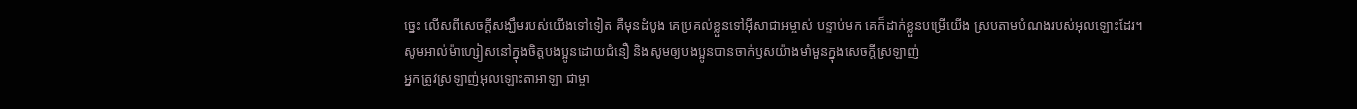ច្នេះ លើសពីសេចក្ដីសង្ឃឹមរបស់យើងទៅទៀត គឺមុនដំបូង គេប្រគល់ខ្លួនទៅអ៊ីសាជាអម្ចាស់ បន្ទាប់មក គេក៏ដាក់ខ្លួនបម្រើយើង ស្របតាមបំណងរបស់អុលឡោះដែរ។
សូមអាល់ម៉ាហ្សៀសនៅក្នុងចិត្ដបងប្អូនដោយជំនឿ និងសូមឲ្យបងប្អូនបានចាក់ឫសយ៉ាងមាំមួនក្នុងសេចក្ដីស្រឡាញ់
អ្នកត្រូវស្រឡាញ់អុលឡោះតាអាឡា ជាម្ចា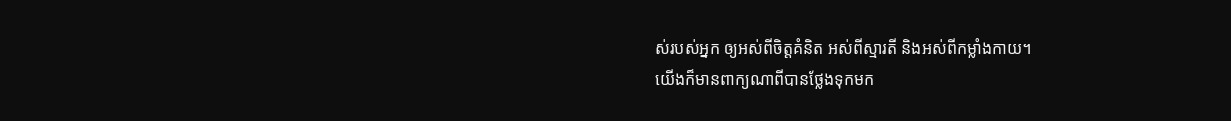ស់របស់អ្នក ឲ្យអស់ពីចិត្តគំនិត អស់ពីស្មារតី និងអស់ពីកម្លាំងកាយ។
យើងក៏មានពាក្យណាពីបានថ្លែងទុកមក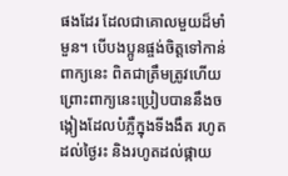ផងដែរ ដែលជាគោលមួយដ៏មាំមួន។ បើបងប្អូនផ្ចង់ចិត្ដទៅកាន់ពាក្យនេះ ពិតជាត្រឹមត្រូវហើយ ព្រោះពាក្យនេះប្រៀបបាននឹងចង្កៀងដែលបំភ្លឺក្នុងទីងងឹត រហូតដល់ថ្ងៃរះ និងរហូតដល់ផ្កាយ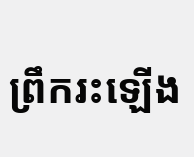ព្រឹករះឡើង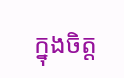ក្នុងចិត្ដ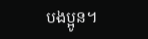បងប្អូន។